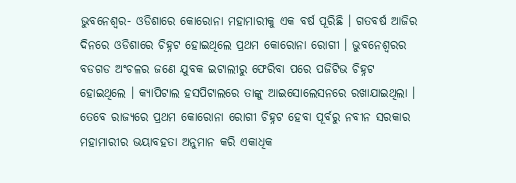ଭୁବନେଶ୍ୱର- ଓଡିଶାରେ କୋରୋନା ମହାମାରୀକୁ ଏକ ବର୍ଷ ପୂରିଛି । ଗତବର୍ଷ ଆଜିର ଦିନରେ ଓଡିଶାରେ ଚିହ୍ନଟ ହୋଇଥିଲେ ପ୍ରଥମ କୋରୋନା ରୋଗୀ । ଭୁବନେଶ୍ୱରର ବଡଗଡ ଅଂଚଳର ଜଣେ ଯୁବକ ଇଟାଲୀରୁ ଫେରିବା ପରେ ପଜିଟିଭ ଚିହ୍ନଟ ହୋଇଥିଲେ । କ୍ୟାପିଟାଲ ହସପିଟାଲରେ ତାଙ୍କୁ ଆଇସୋଲେସନରେ ରଖାଯାଇଥିଲା ।
ତେବେ ରାଜ୍ୟରେ ପ୍ରଥମ କୋରୋନା ରୋଗୀ ଚିହ୍ନଟ ହେବା ପୂର୍ବରୁ ନବୀନ ସରକାର ମହାମାରୀର ଭୟାବହତା ଅନୁମାନ କରି ଏକାଧିକ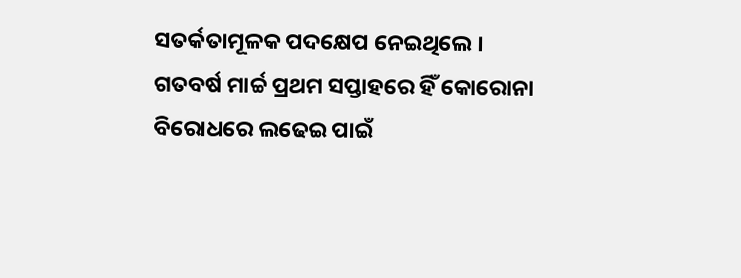ସତର୍କତାମୂଳକ ପଦକ୍ଷେପ ନେଇଥିଲେ । ଗତବର୍ଷ ମାର୍ଚ୍ଚ ପ୍ରଥମ ସପ୍ତାହରେ ହିଁ କୋରୋନା ବିରୋଧରେ ଲଢେଇ ପାଇଁ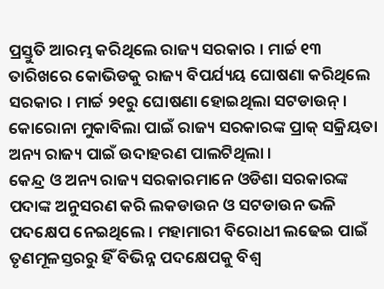ପ୍ରସ୍ତୁତି ଆରମ୍ଭ କରିଥିଲେ ରାଜ୍ୟ ସରକାର । ମାର୍ଚ୍ଚ ୧୩ ତାରିଖରେ କୋଭିଡକୁ ରାଜ୍ୟ ବିପର୍ଯ୍ୟୟ ଘୋଷଣା କରିଥିଲେ ସରକାର । ମାର୍ଚ୍ଚ ୨୧ରୁ ଘୋଷଣା ହୋଇଥିଲା ସଟଡାଉନ୍ । କୋରୋନା ମୁକାବିଲା ପାଇଁ ରାଜ୍ୟ ସରକାରଙ୍କ ପ୍ରାକ୍ ସକ୍ରିୟତା ଅନ୍ୟ ରାଜ୍ୟ ପାଇଁ ଉଦାହରଣ ପାଲଟିଥିଲା ।
କେନ୍ଦ୍ର ଓ ଅନ୍ୟ ରାଜ୍ୟ ସରକାରମାନେ ଓଡିଶା ସରକାରଙ୍କ ପଦାଙ୍କ ଅନୁସରଣ କରି ଲକଡାଉନ ଓ ସଟଡାଉନ ଭଳି ପଦକ୍ଷେପ ନେଇଥିଲେ । ମହାମାରୀ ବିରୋଧୀ ଲଢେଇ ପାଇଁ ତୃଣମୂଳସ୍ତରରୁ ହିଁ ବିଭିନ୍ନ ପଦକ୍ଷେପକୁ ବିଶ୍ୱ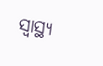ସ୍ୱାସ୍ଥ୍ୟ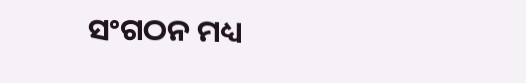ସଂଗଠନ ମଧ୍ୟ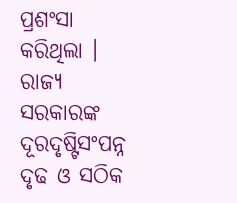ପ୍ରଶଂସା କରିଥିଲା । ରାଜ୍ୟ ସରକାରଙ୍କ ଦୂରଦୃଷ୍ଟିସଂପନ୍ନ ଦୃଢ ଓ ସଠିକ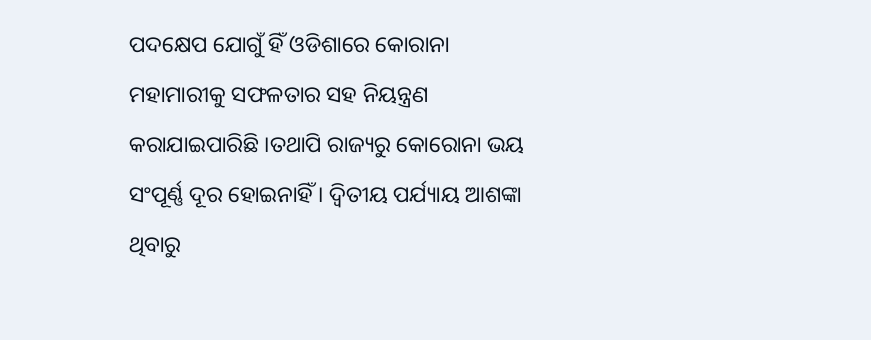ପଦକ୍ଷେପ ଯୋଗୁଁ ହିଁ ଓଡିଶାରେ କୋରାନା ମହାମାରୀକୁ ସଫଳତାର ସହ ନିୟନ୍ତ୍ରଣ କରାଯାଇପାରିଛି ।ତଥାପି ରାଜ୍ୟରୁ କୋରୋନା ଭୟ ସଂପୂର୍ଣ୍ଣ ଦୂର ହୋଇନାହିଁ । ଦ୍ୱିତୀୟ ପର୍ଯ୍ୟାୟ ଆଶଙ୍କା ଥିବାରୁ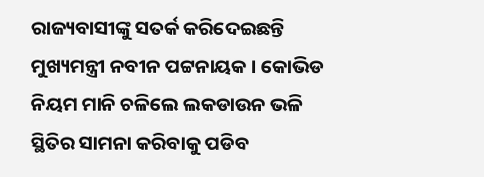ରାଜ୍ୟବାସୀଙ୍କୁ ସତର୍କ କରିଦେଇଛନ୍ତି ମୁଖ୍ୟମନ୍ତ୍ରୀ ନବୀନ ପଟ୍ଟନାୟକ । କୋଭିଡ ନିୟମ ମାନି ଚଳିଲେ ଲକଡାଉନ ଭଳି ସ୍ଥିତିର ସାମନା କରିବାକୁ ପଡିବ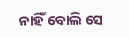ନାହିଁ ବୋଲି ସେ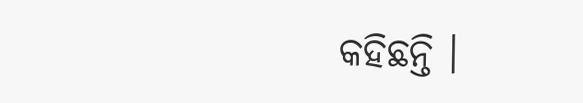କହିଛନ୍ତି ।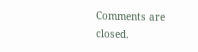Comments are closed.